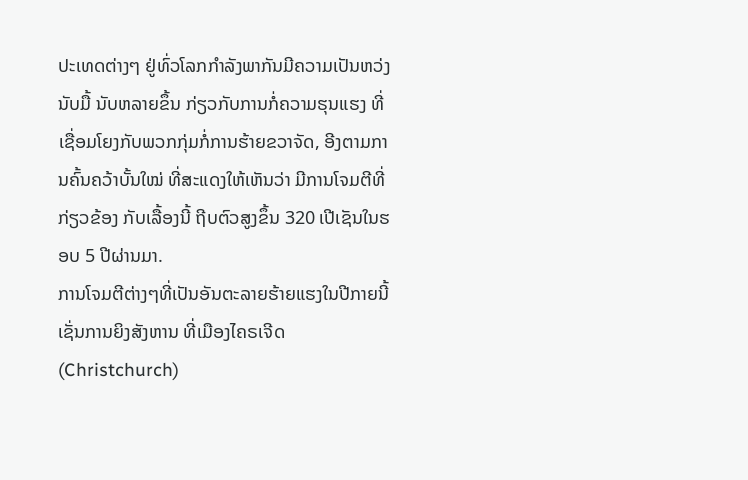ປະເທດຕ່າງໆ ຢູ່ທົ່ວໂລກກໍາລັງພາກັນມີຄວາມເປັນຫວ່ງນັບມື້ ນັບຫລາຍຂຶ້ນ ກ່ຽວກັບການກໍ່ຄວາມຮຸນແຮງ ທີ່ເຊື່ອມໂຍງກັບພວກກຸ່ມກໍ່ການຮ້າຍຂວາຈັດ, ອີງຕາມການຄົ້ນຄວ້າບັ້ນໃໝ່ ທີ່ສະແດງໃຫ້ເຫັນວ່າ ມີການໂຈມຕີທີ່ກ່ຽວຂ້ອງ ກັບເລື້ອງນີ້ ຖີບຕົວສູງຂຶ້ນ 320 ເປີເຊັນໃນຮອບ 5 ປີຜ່ານມາ.
ການໂຈມຕີຕ່າງໆທີ່ເປັນອັນຕະລາຍຮ້າຍແຮງໃນປີກາຍນີ້ ເຊັ່ນການຍິງສັງຫານ ທີ່ເມືອງໄຄຣເຈີດ (Christchurch)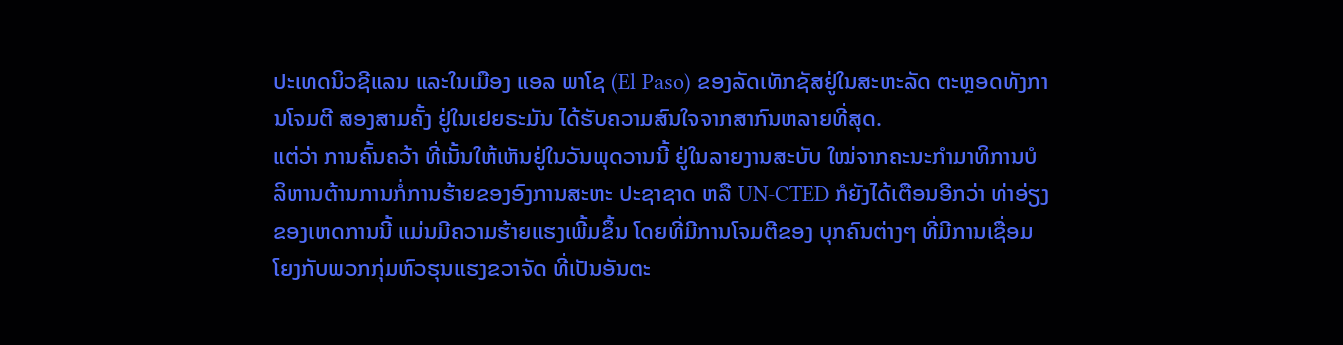ປະເທດນິວຊີແລນ ແລະໃນເມືອງ ແອລ ພາໂຊ (El Paso) ຂອງລັດເທັກຊັສຢູ່ໃນສະຫະລັດ ຕະຫຼອດທັງການໂຈມຕີ ສອງສາມຄັ້ງ ຢູ່ໃນເຢຍຣະມັນ ໄດ້ຮັບຄວາມສົນໃຈຈາກສາກົນຫລາຍທີ່ສຸດ.
ແຕ່ວ່າ ການຄົ້ນຄວ້າ ທີ່ເນັ້ນໃຫ້ເຫັນຢູ່ໃນວັນພຸດວານນີ້ ຢູ່ໃນລາຍງານສະບັບ ໃໝ່ຈາກຄະນະກໍາມາທິການບໍລິຫານຕ້ານການກໍ່ການຮ້າຍຂອງອົງການສະຫະ ປະຊາຊາດ ຫລື UN-CTED ກໍຍັງໄດ້ເຕືອນອີກວ່າ ທ່າອ່ຽງຂອງເຫດການນີ້ ແມ່ນມີຄວາມຮ້າຍແຮງເພີ້ມຂຶ້ນ ໂດຍທີ່ມີການໂຈມຕີຂອງ ບຸກຄົນຕ່າງໆ ທີ່ມີການເຊື່ອມໂຍງກັບພວກກຸ່ມຫົວຮຸນແຮງຂວາຈັດ ທີ່ເປັນອັນຕະ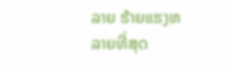ລາຍ ຮ້າຍແຮງຫລາຍທີ່ສຸດ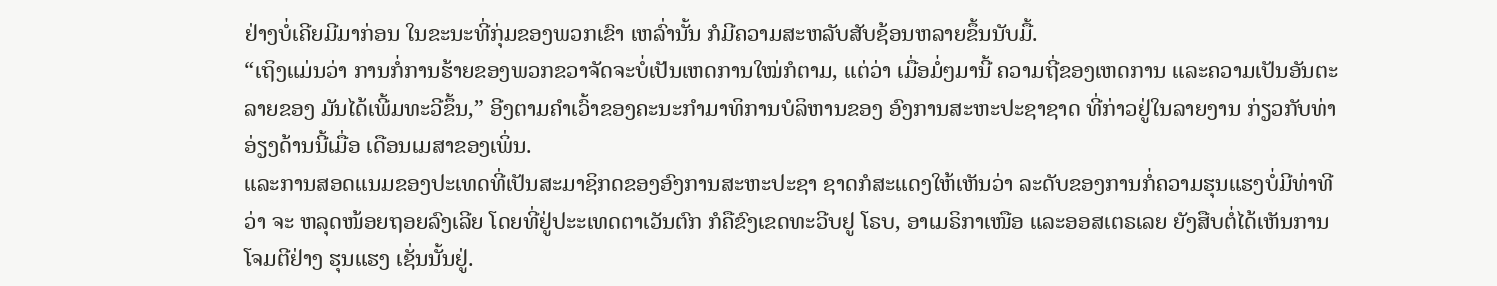ຢ່າງບໍ່ເຄີຍມີມາກ່ອນ ໃນຂະນະທີ່ກຸ່ມຂອງພວກເຂົາ ເຫລົ່ານັ້ນ ກໍມີຄວາມສະຫລັບສັບຊ້ອນຫລາຍຂຶ້ນນັບມື້.
“ເຖິງແມ່ນວ່າ ການກໍ່ການຮ້າຍຂອງພວກຂວາຈັດຈະບໍ່ເປັນເຫດການໃໝ່ກໍຕາມ, ແຕ່ວ່າ ເມື່ອມໍ່ໆມານີ້ ຄວາມຖີ່ຂອງເຫດການ ແລະຄວາມເປັນອັນຕະລາຍຂອງ ມັນໄດ້ເພີ້ມທະວີຂຶ້ນ,” ອີງຕາມຄໍາເວົ້າຂອງຄະນະກໍາມາທິການບໍລິຫານຂອງ ອົງການສະຫະປະຊາຊາດ ທີ່ກ່າວຢູ່ໃນລາຍງານ ກ່ຽວກັບທ່າອ່ຽງດ້ານນີ້ເມື່ອ ເດືອນເມສາຂອງເພິ່ນ.
ແລະການສອດແນມຂອງປະເທດທີ່ເປັນສະມາຊິກດຂອງອົງການສະຫະປະຊາ ຊາດກໍສະແດງໃຫ້ເຫັນວ່າ ລະດັບຂອງການກໍ່ຄວາມຮຸນແຮງບໍ່ມີທ່າທີວ່າ ຈະ ຫລຸດໜ້ອຍຖອຍລົງເລີຍ ໂດຍທີ່ຢູ່ປະະເທດຕາເວັນຕົກ ກໍຄືຂົງເຂດທະວີບຢູ ໂຣບ, ອາເມຣິກາເໜືອ ແລະອອສເຕຣເລຍ ຍັງສືບຕໍ່ໄດ້ເຫັນການໂຈມຕີຢ່າງ ຮຸນແຮງ ເຊັ່ນນັ້ນຢູ່.